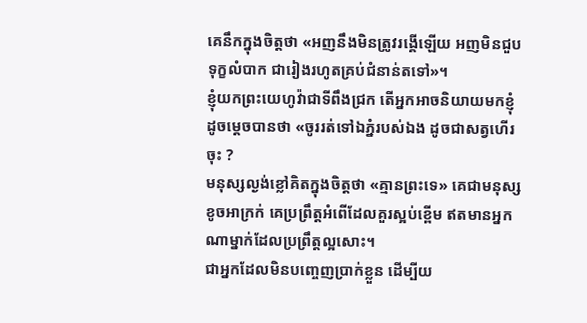គេនឹកក្នុងចិត្តថា «អញនឹងមិនត្រូវរង្គើឡើយ អញមិនជួបទុក្ខលំបាក ជារៀងរហូតគ្រប់ជំនាន់តទៅ»។
ខ្ញុំយកព្រះយេហូវ៉ាជាទីពឹងជ្រក តើអ្នកអាចនិយាយមកខ្ញុំដូចម្ដេចបានថា «ចូររត់ទៅឯភ្នំរបស់ឯង ដូចជាសត្វហើរចុះ ?
មនុស្សល្ងង់ខ្លៅគិតក្នុងចិត្តថា «គ្មានព្រះទេ» គេជាមនុស្សខូចអាក្រក់ គេប្រព្រឹត្តអំពើដែលគួរស្អប់ខ្ពើម ឥតមានអ្នកណាម្នាក់ដែលប្រព្រឹត្តល្អសោះ។
ជាអ្នកដែលមិនបញ្ចេញប្រាក់ខ្លួន ដើម្បីយ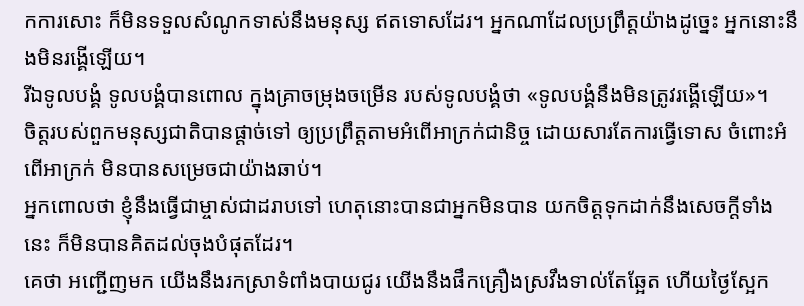កការសោះ ក៏មិនទទួលសំណូកទាស់នឹងមនុស្ស ឥតទោសដែរ។ អ្នកណាដែលប្រព្រឹត្តយ៉ាងដូច្នេះ អ្នកនោះនឹងមិនរង្គើឡើយ។
រីឯទូលបង្គំ ទូលបង្គំបានពោល ក្នុងគ្រាចម្រុងចម្រើន របស់ទូលបង្គំថា «ទូលបង្គំនឹងមិនត្រូវរង្គើឡើយ»។
ចិត្តរបស់ពួកមនុស្សជាតិបានផ្តាច់ទៅ ឲ្យប្រព្រឹត្តតាមអំពើអាក្រក់ជានិច្ច ដោយសារតែការធ្វើទោស ចំពោះអំពើអាក្រក់ មិនបានសម្រេចជាយ៉ាងឆាប់។
អ្នកពោលថា ខ្ញុំនឹងធ្វើជាម្ចាស់ជាដរាបទៅ ហេតុនោះបានជាអ្នកមិនបាន យកចិត្តទុកដាក់នឹងសេចក្ដីទាំងនេះ ក៏មិនបានគិតដល់ចុងបំផុតដែរ។
គេថា អញ្ជើញមក យើងនឹងរកស្រាទំពាំងបាយជូរ យើងនឹងផឹកគ្រឿងស្រវឹងទាល់តែឆ្អែត ហើយថ្ងៃស្អែក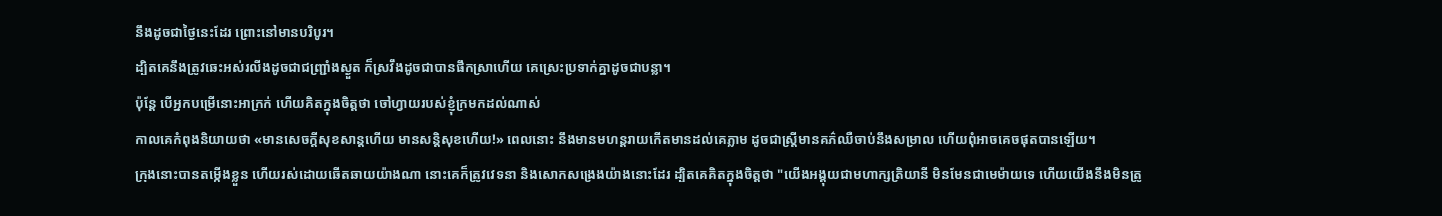នឹងដូចជាថ្ងៃនេះដែរ ព្រោះនៅមានបរិបូរ។
ដ្បិតគេនឹងត្រូវឆេះអស់រលីងដូចជាជញ្ជ្រាំងស្ងួត ក៏ស្រវឹងដូចជាបានផឹកស្រាហើយ គេស្រេះប្រទាក់គ្នាដូចជាបន្លា។
ប៉ុន្តែ បើអ្នកបម្រើនោះអាក្រក់ ហើយគិតក្នុងចិត្តថា ចៅហ្វាយរបស់ខ្ញុំក្រមកដល់ណាស់
កាលគេកំពុងនិយាយថា «មានសេចក្ដីសុខសាន្តហើយ មានសន្ដិសុខហើយ!» ពេលនោះ នឹងមានមហន្តរាយកើតមានដល់គេភ្លាម ដូចជាស្ត្រីមានគភ៌ឈឺចាប់នឹងសម្រាល ហើយពុំអាចគេចផុតបានឡើយ។
ក្រុងនោះបានតម្កើងខ្លួន ហើយរស់ដោយឆើតឆាយយ៉ាងណា នោះគេក៏ត្រូវវេទនា និងសោកសង្រេងយ៉ាងនោះដែរ ដ្បិតគេគិតក្នុងចិត្តថា "យើងអង្គុយជាមហាក្សត្រិយានី មិនមែនជាមេម៉ាយទេ ហើយយើងនឹងមិនត្រូ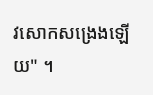វសោកសង្រេងឡើយ" ។